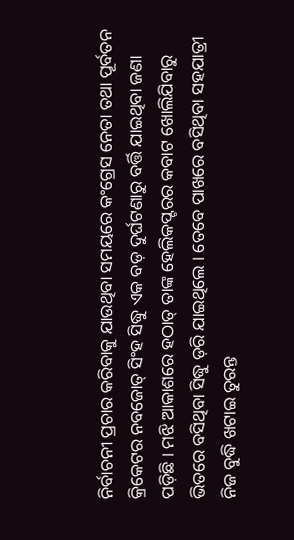ନିର୍ବାଚନୀ ପ୍ରଚାର କରିବାକୁ ଯାଉଥିବା ସମୟରେ କଂଗ୍ରେସ ନେତା ତଥା ପୂର୍ବତନ କ୍ରିକେଟର ନବଜୋତ୍ ସିଂହ ସିଦ୍ଧୁ ଏକ ବଡ଼ ଦୁର୍ଘଟଣାରୁ ବର୍ତ୍ତି ଯାଇଥିବା ଜଣା ପଡ଼ିଛି । ମଝି ଆକାଶରେ ହଠାତ୍ ତାଙ୍କ ହେଲିକପ୍ଟରର କବାଟ ଖୋଲିଯିବାରୁ ଭିତରେ ବସିଥିବା ସିଦ୍ଧୁ ଡ଼ରି ଯାଇଥିଲେ । ତେବେ ପାଖରେ ବସିଥିବା ସହଯାତ୍ରୀ ନିଜ ବୁଦ୍ଧି ଖଟାଇ ତୁରନ୍ତ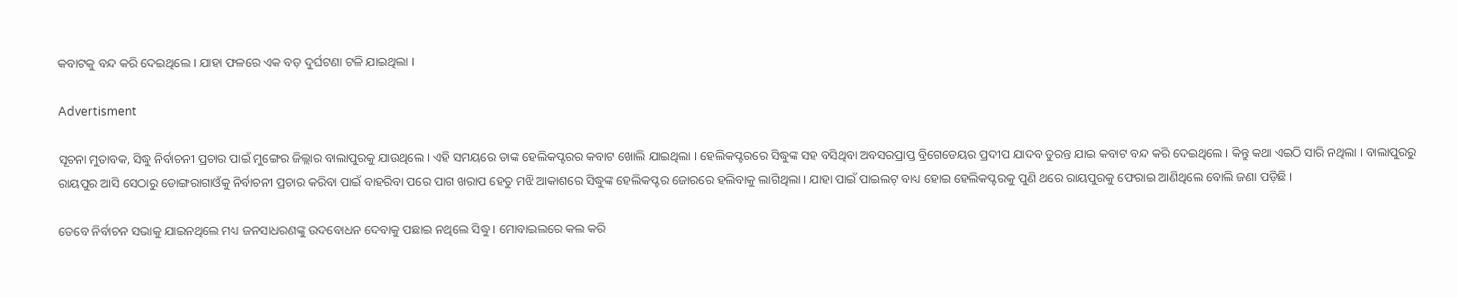କବାଟକୁ ବନ୍ଦ କରି ଦେଇଥିଲେ । ଯାହା ଫଳରେ ଏକ ବଡ଼ ଦୁର୍ଘଟଣା ଟଳି ଯାଇଥିଲା ।

Advertisment

ସୂଚନା ମୁତାବକ, ସିଦ୍ଧୁ ନିର୍ବାଚନୀ ପ୍ରଚାର ପାଇଁ ମୁଙ୍ଗେର ଜିଲ୍ଲାର ବାଲାପୁରକୁ ଯାଉଥିଲେ । ଏହି ସମୟରେ ତାଙ୍କ ହେଲିକପ୍ଟରର କବାଟ ଖୋଲି ଯାଇଥିଲା । ହେଲିକପ୍ଟରରେ ସିଦ୍ଧୁଙ୍କ ସହ ବସିଥିବା ଅବସରପ୍ରାପ୍ତ ବ୍ରିଗେଡେୟର ପ୍ରଦୀପ ଯାଦବ ତୁରନ୍ତ ଯାଇ କବାଟ ବନ୍ଦ କରି ଦେଇଥିଲେ । କିନ୍ତୁ କଥା ଏଇଠି ସାରି ନଥିଲା । ବାଲାପୁରରୁ ରାୟପୁର ଆସି ସେଠାରୁ ଡୋଙ୍ଗରାଗାଓଁକୁ ନିର୍ବାଚନୀ ପ୍ରଚାର କରିବା ପାଇଁ ବାହରିବା ପରେ ପାଗ ଖରାପ ହେତୁ ମଝି ଆକାଶରେ ସିଦ୍ଧୁଙ୍କ ହେଲିକପ୍ଟର ଜୋରରେ ହଲିବାକୁ ଲାଗିଥିଲା । ଯାହା ପାଇଁ ପାଇଲଟ୍ ବାଧ୍ୟ ହୋଇ ହେଲିକପ୍ଟରକୁ ପୁଣି ଥରେ ରାୟପୁରକୁ ଫେରାଇ ଆଣିଥିଲେ ବୋଲି ଜଣା ପଡ଼ିଛି ।

ତେବେ ନିର୍ବାଚନ ସଭାକୁ ଯାଇନଥିଲେ ମଧ୍ୟ ଜନସାଧରଣଙ୍କୁ ଉଦବୋଧନ ଦେବାକୁ ପଛାଇ ନଥିଲେ ସିଦ୍ଧୁ । ମୋବାଇଲରେ କଲ କରି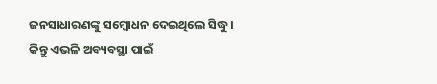ଜନସାଧାରଣଙ୍କୁ ସମ୍ବୋଧନ ଦେଇଥିଲେ ସିଦ୍ଧୁ । କିନ୍ତୁ ଏଭଳି ଅବ୍ୟବସ୍ଥା ପାଇଁ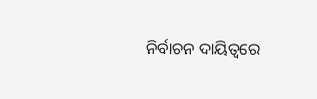ନିର୍ବାଚନ ଦାୟିତ୍ୱରେ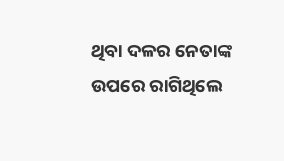ଥିବା ଦଳର ନେତାଙ୍କ ଉପରେ ରାଗିଥିଲେ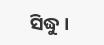ସିଦ୍ଧୁ ।